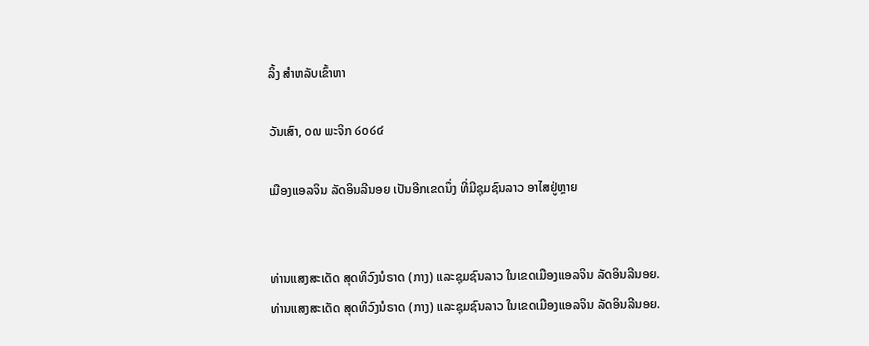ລິ້ງ ສຳຫລັບເຂົ້າຫາ

ວັນເສົາ, ໐໙ ພະຈິກ ໒໐໒໔

ເມືອງແອລຈິນ ລັດອິນລີນອຍ ເປັນອີກເຂດນຶ່ງ ທີ່ມີຊຸມຊົນລາວ ອາໄສຢູ່ຫຼາຍ


ທ່ານແສງສະເດັດ ສຸດທິວົງນໍຣາດ (ກາງ) ແລະຊຸມຊົນລາວ ໃນເຂດເມືອງແອລຈິນ ລັດອິນລີນອຍ.
ທ່ານແສງສະເດັດ ສຸດທິວົງນໍຣາດ (ກາງ) ແລະຊຸມຊົນລາວ ໃນເຂດເມືອງແອລຈິນ ລັດອິນລີນອຍ.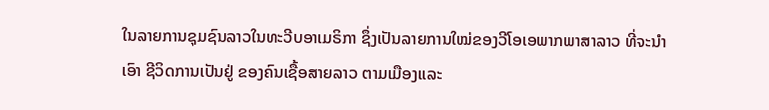ໃນລາຍການຊຸມຊົນລາວໃນທະວີບອາເມຣິກາ ຊຶ່ງເປັນລາຍການໃໝ່ຂອງວີໂອເອພາກພາສາລາວ ທີ່ຈະນຳເອົາ ຊີວິດການເປັນຢູ່ ຂອງຄົນເຊື້ອສາຍລາວ ຕາມເມືອງແລະ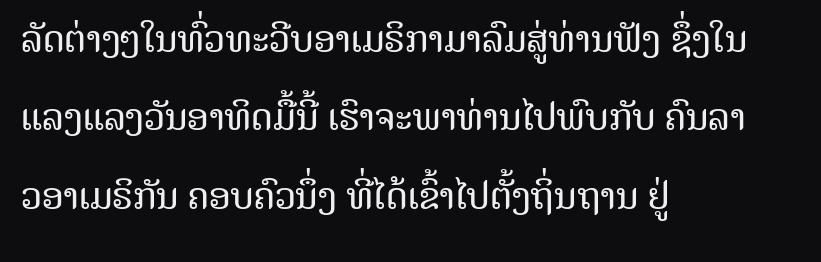ລັດຕ່າງໆໃນທົ່ວທະວີບອາເມຣິກາມາລົມສູ່ທ່ານຟັງ ຊຶ່ງໃນແລງແລງວັນອາທິດມື້ນີ້ ເຮົາຈະພາທ່ານໄປພົບກັບ ຄົນລາວອາເມຣິກັນ ຄອບຄົວນຶ່ງ ທີ່ໄດ້ເຂົ້າໄປຕັ້ງຖິ່ນຖານ ຢູ່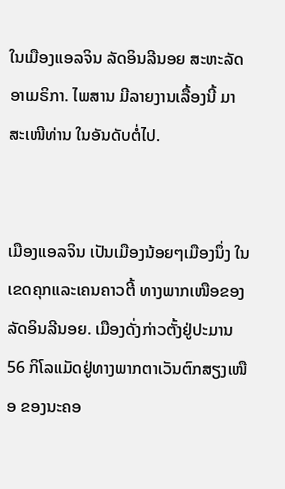ໃນເມືອງແອລຈິນ ລັດອິນລີນອຍ ສະຫະລັດອາເມຣິກາ. ໄພສານ ມີລາຍງານເລື້ອງນີ້ ມາສະເໜີທ່ານ ໃນອັນດັບຕໍ່ໄປ.


ເມືອງແອລຈິນ ເປັນເມືອງນ້ອຍໆເມືອງນຶ່ງ ໃນເຂດຄຸກແລະເຄນຄາວຕີ້ ທາງພາກເໜືອຂອງລັດອິນລີນອຍ. ເມືອງດັ່ງກ່າວຕັ້ງຢູ່ປະມານ 56 ກິໂລແມັດຢູ່ທາງພາກຕາເວັນຕົກສຽງເໜືອ ຂອງນະຄອ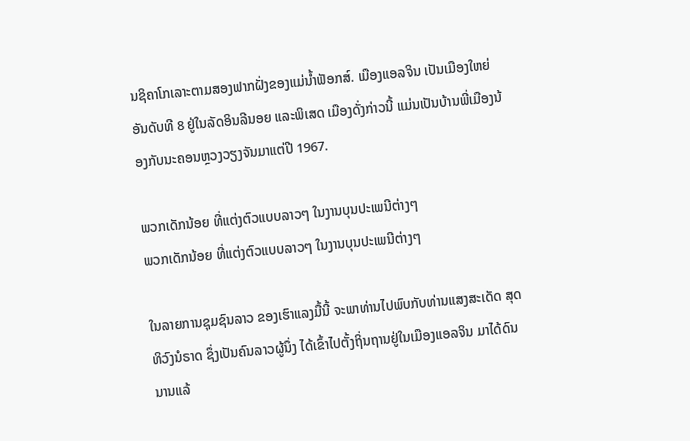ນຊິຄາໂກເລາະຕາມສອງຟາກຝັ່ງຂອງແມ່ນ້ຳຟັອກສ໌. ເມືອງແອລຈິນ ເປັນເມືອງໃຫຍ່ ອັນດັບທີ 8 ຢູ່ໃນລັດອິນລີນອຍ ແລະພິເສດ ເມືອງດັ່ງກ່າວນີ້ ແມ່ນເປັນບ້ານພີ່ເມືອງນ້ອງກັບນະຄອນຫຼວງວຽງຈັນມາແຕ່ປີ 1967.

ພວກເດັກນ້ອຍ ທີ່ແຕ່ງຕົວແບບລາວໆ ໃນງານບຸນປະເພນີຕ່າງໆ
ພວກເດັກນ້ອຍ ທີ່ແຕ່ງຕົວແບບລາວໆ ໃນງານບຸນປະເພນີຕ່າງໆ

ໃນລາຍການຊຸມຊົນລາວ ຂອງເຮົາແລງມື້ນີ້ ຈະພາທ່ານໄປພົບກັບທ່ານແສງສະເດັດ ສຸດທິວົງນໍຣາດ ຊຶ່ງເປັນຄົນລາວຜູ້ນຶ່ງ ໄດ້ເຂົ້າໄປຕັ້ງຖິ່ນຖານຢູ່ໃນເມືອງແອລຈິນ ມາໄດ້ດົນນານແລ້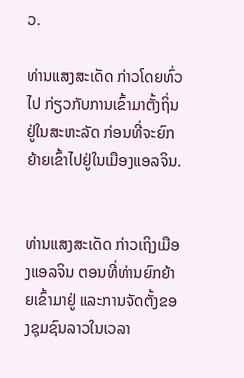ວ.

ທ່ານແສງສະເດັດ ກ່າວໂດຍທົ່ວໄປ ກ່ຽວກັບການເຂົ້າມາຕັ້ງຖິ່ນ ຢູ່ໃນສະຫະລັດ ກ່ອນທີ່ຈະຍົກຍ້າຍເຂົ້າໄປຢູ່ໃນເມືອງແອລຈິນ.


ທ່ານແສງສະເດັດ ກ່າວເຖິງເມືອງແອລຈິນ ຕອນທີ່ທ່ານຍົກຍ້າຍເຂົ້າມາຢູ່ ແລະການຈັດຕັ້ງຂອງຊຸມຊົນລາວໃນເວລາ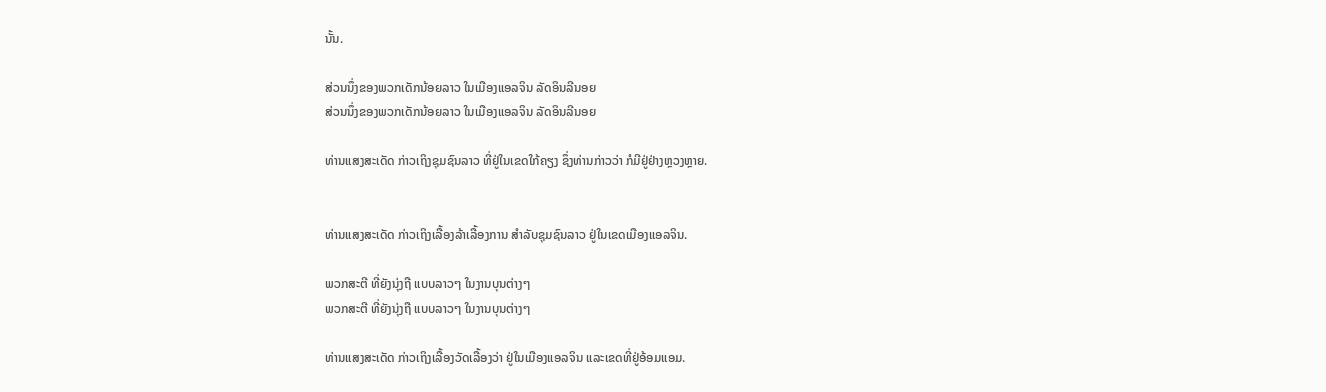ນັ້ນ.

ສ່ວນນຶ່ງຂອງພວກເດັກນ້ອຍລາວ ໃນເມືອງແອລຈິນ ລັດອິນລີນອຍ
ສ່ວນນຶ່ງຂອງພວກເດັກນ້ອຍລາວ ໃນເມືອງແອລຈິນ ລັດອິນລີນອຍ

ທ່ານແສງສະເດັດ ກ່າວເຖິງຊຸມຊົນລາວ ທີ່ຢູ່ໃນເຂດໃກ້ຄຽງ ຊຶ່ງທ່ານກ່າວວ່າ ກໍມີຢູ່ຢ່າງຫຼວງຫຼາຍ.


ທ່ານແສງສະເດັດ ກ່າວເຖິງເລື້ອງລ້າເລື້ອງການ ສຳລັບຊຸມຊົນລາວ ຢູ່ໃນເຂດເມືອງແອລຈິນ.

ພວກສະຕີ ທີ່ຍັງນຸ່ງຖື ແບບລາວໆ ໃນງານບຸນຕ່າງໆ
ພວກສະຕີ ທີ່ຍັງນຸ່ງຖື ແບບລາວໆ ໃນງານບຸນຕ່າງໆ

ທ່ານແສງສະເດັດ ກ່າວເຖິງເລື້ອງວັດເລື້ອງວ່າ ຢູ່ໃນເມືອງແອລຈິນ ແລະເຂດທີ່ຢູ່ອ້ອມແອມ.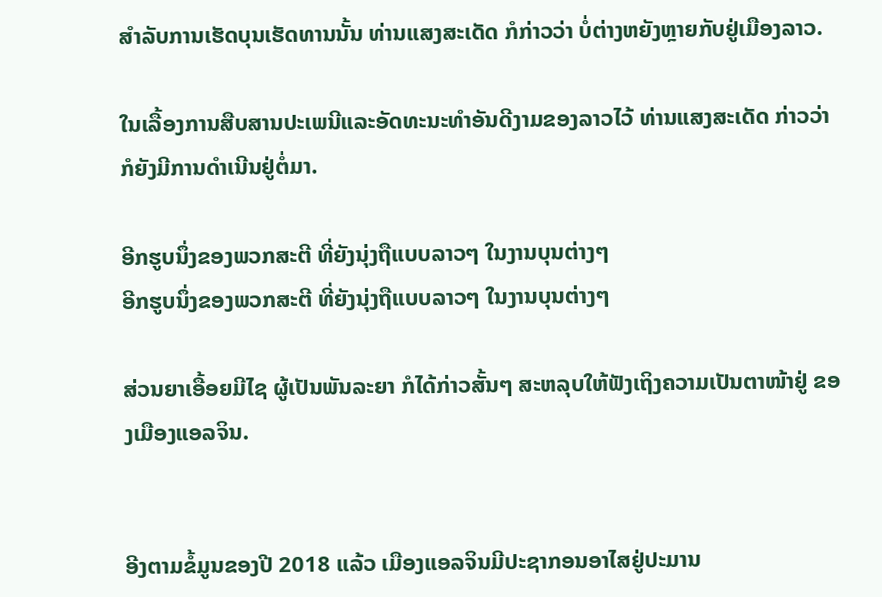ສຳລັບການເຮັດບຸນເຮັດທານນັ້ນ ທ່ານແສງສະເດັດ ກໍກ່າວວ່າ ບໍ່ຕ່າງຫຍັງຫຼາຍກັບຢູ່ເມືອງລາວ.

ໃນເລື້ອງການສືບສານປະເພນີແລະອັດທະນະທຳອັນດີງາມຂອງລາວໄວ້ ທ່ານແສງສະເດັດ ກ່າວວ່າ ກໍຍັງມີການດຳເນີນຢູ່ຕໍ່ມາ.

ອີກຮູບນຶ່ງຂອງພວກສະຕີ ທີ່ຍັງນຸ່ງຖືແບບລາວໆ ໃນງານບຸນຕ່າງໆ
ອີກຮູບນຶ່ງຂອງພວກສະຕີ ທີ່ຍັງນຸ່ງຖືແບບລາວໆ ໃນງານບຸນຕ່າງໆ

ສ່ວນຍາເອື້ອຍມີໄຊ ຜູ້ເປັນພັນລະຍາ ກໍໄດ້ກ່າວສັ້ນໆ ສະຫລຸບໃຫ້ຟັງເຖິງຄວາມເປັນຕາໜ້າຢູ່ ຂອງເມືອງແອລຈິນ.


ອີງຕາມຂໍ້ມູນຂອງປີ 2018 ແລ້ວ ເມືອງແອລຈິນມີປະຊາກອນອາໄສຢູ່ປະມານ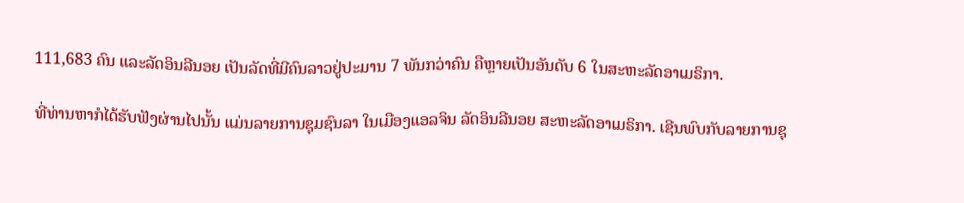111,683 ຄົນ ແລະລັດອິນລີນອຍ ເປັນລັດທີ່ມີຄົນລາວຢູ່ປະມານ 7 ພັນກວ່າຄົນ ຄືຫຼາຍເປັນອັນດັບ 6 ໃນສະຫະລັດອາເມຣິກາ.

ທີ່ທ່ານຫາກໍໄດ້ຮັບຟັງຜ່ານໄປນັ້ນ ແມ່ນລາຍການຊຸມຊົນລາ ໃນເມືອງແອລຈິນ ລັດອິນລີນອຍ ສະຫະລັດອາເມຣິກາ. ເຊີນພົບກັບລາຍການຊຸ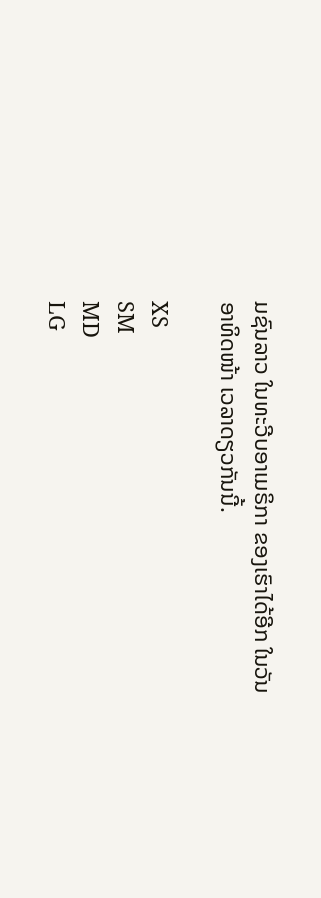ມຊົນລາວ ໃນທະວີບອາເມຣິກາ ຂອງເຮົາໄດ້ອີກ ໃນວັນອາທິດໜ້າ ເວລາດຽວກັນນີ້.

XS
SM
MD
LG